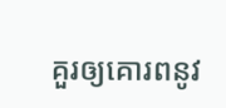គួរឲ្យគោរពនូវ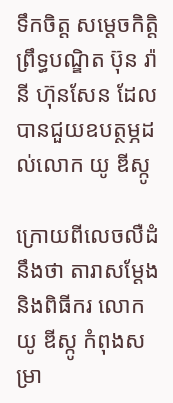ទឹកចិត្ត សម្តេចកិត្តិព្រឹទ្ធបណ្ឌិត ប៊ុន រ៉ានី ហ៊ុនសែន ដែលបានជួយឧបត្ថម្ភដល់លោក យូ ឌីស្កូ

ក្រោយពីលេចលឺដំនឹងថា តារាសម្ដែង និងពិធីករ លោក យូ ឌីស្កូ កំពុងសម្រា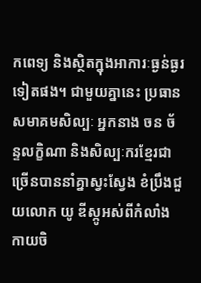កពេទ្យ និងស្ថិតក្នុងអាការៈធ្ងន់ធ្ងរទៀតផង។ ជាមួយគ្នានេះ ប្រធានសមាគមសិល្បៈ អ្នកនាង ចន ច័ន្ទលក្ខិណា និងសិល្បៈករខ្មែរជាច្រើនបាននាំគ្នាស្វះស្វែង ខំប្រឹងជួយលោក យូ ឌីស្កូអស់ពីកំលាំងកាយចិ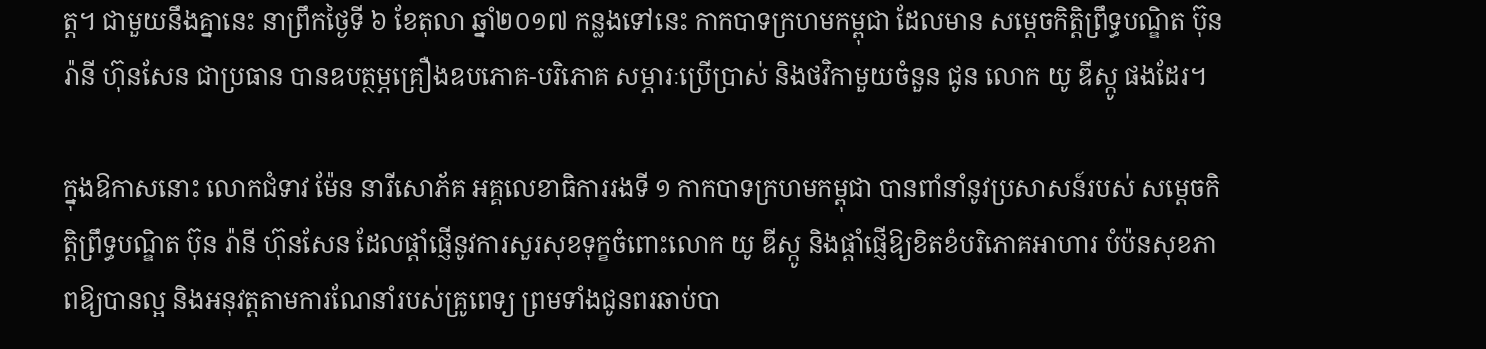ត្ត។ ជាមួយនឹងគ្នានេះ នាព្រឹកថ្ងៃទី ៦ ខែតុលា ឆ្នាំ២០១៧ កន្លងទៅនេះ កាកបាទក្រហមកម្ពុជា ដែលមាន សម្តេចកិត្តិព្រឹទ្ធបណ្ឌិត ប៊ុន រ៉ានី ហ៊ុនសែន ជាប្រធាន បានឧបត្ថម្ភគ្រឿងឧបភោគ-បរិភោគ សម្ភារៈប្រើប្រាស់ និងថវិកាមួយចំនួន ជូន លោក យូ ឌីស្កូ ផងដែរ។

ក្នុងឱកាសនោះ លោកជំទាវ ម៉ែន នារីសោភ័គ អគ្គលេខាធិការរងទី ១ កាកបាទក្រហមកម្ពុជា បានពាំនាំនូវប្រសាសន៍របស់ សម្តេចកិត្តិព្រឹទ្ធបណ្ឌិត ប៊ុន រ៉ានី ហ៊ុនសែន ដែលផ្តាំផ្ញើនូវការសួរសុខទុក្ខចំពោះលោក យូ ឌីស្កូ និងផ្តាំផ្ញើឱ្យខិតខំបរិភោគអាហារ បំប៉នសុខភាពឱ្យបានល្អ និងអនុវត្តតាមការណែនាំរបស់គ្រូពេទ្យ ព្រមទាំងជូនពរឆាប់បា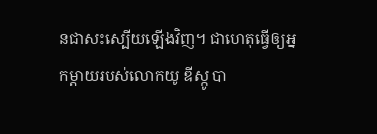នជាសះស្បើយឡើងវិញ។ ជាហេតុធ្វើឲ្យអ្នកម្ដាយរបស់លោកយូ ឌីស្កូ បា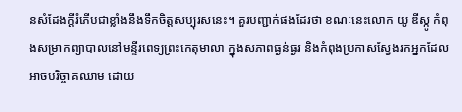នសំដែងក្តីរំភើបជាខ្លាំងនឹងទឹកចិត្តសប្បុរសនេះ។ គួរបញ្ជាក់ផងដែរថា ខណៈនេះលោក យូ ឌីស្កូ កំពុងសម្រាកព្យាបាលនៅមន្ទីរពេទ្យព្រះកេតុមាលា ក្នុងសភាពធ្ងន់ធ្ងរ និងកំពុងប្រកាសស្វែងរកអ្នកដែលអាចបរិច្ចាគឈាម ដោយ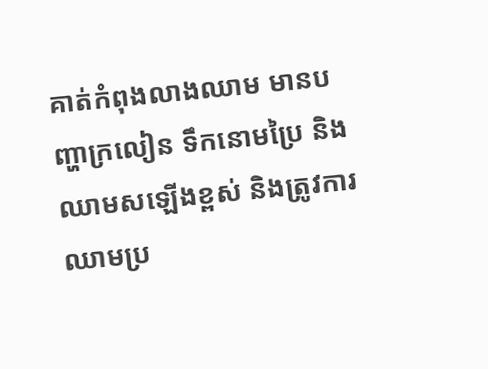គាត់កំពុងលាងឈាម មានបញ្ហាក្រលៀន ទឹកនោមប្រៃ និងឈាមសឡើងខ្ពស់ និងត្រូវការឈាមប្រ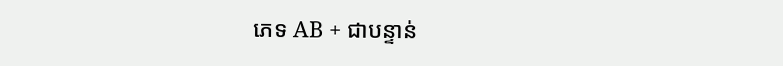ភេទ AB + ជាបន្ទាន់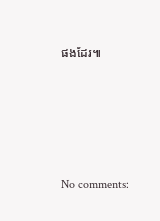ផងដែរ៕









No comments: